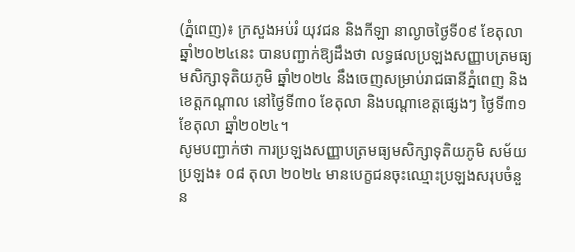(ភ្នំពេញ)៖ ក្រសួងអប់រំ យុវជន និងកីឡា នាល្ងាចថ្ងៃទី០៩ ខែតុលា ឆ្នាំ២០២៤នេះ បានបញ្ជាក់ឱ្យដឹងថា លទ្ធផលប្រឡងសញ្ញាបត្រមធ្យមសិក្សាទុតិយភូមិ ឆ្នាំ២០២៤ នឹងចេញសម្រាប់រាជធានីភ្នំពេញ និងខេត្តកណ្តាល នៅថ្ងៃទី៣០ ខែតុលា និងបណ្តាខេត្តផ្សេងៗ ថ្ងៃទី៣១ ខែតុលា ឆ្នាំ២០២៤។
សូមបញ្ជាក់ថា ការប្រឡងសញ្ញាបត្រមធ្យមសិក្សាទុតិយភូមិ សម័យប្រឡង៖ ០៨ តុលា ២០២៤ មានបេក្ខជនចុះឈ្មោះប្រឡងសរុបចំនួន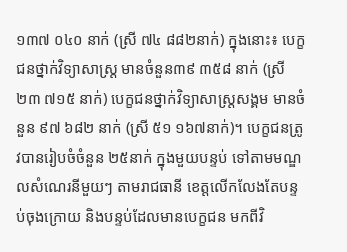១៣៧ ០៤០ នាក់ (ស្រី ៧៤ ៨៨២នាក់) ក្នុងនោះ៖ បេក្ខជនថ្នាក់វិទ្យាសាស្ត្រ មានចំនួន៣៩ ៣៥៨ នាក់ (ស្រី ២៣ ៧១៥ នាក់) បេក្ខជនថ្នាក់វិទ្យាសាស្ត្រសង្គម មានចំនួន ៩៧ ៦៨២ នាក់ (ស្រី ៥១ ១៦៧នាក់)។ បេក្ខជនត្រូវបានរៀបចំចំនួន ២៥នាក់ ក្នុងមួយបន្ទប់ ទៅតាមមណ្ឌលសំណេរនីមួយៗ តាមរាជធានី ខេត្តលើកលែងតែបន្ទប់ចុងក្រោយ និងបន្ទប់ដែលមានបេក្ខជន មកពីវិ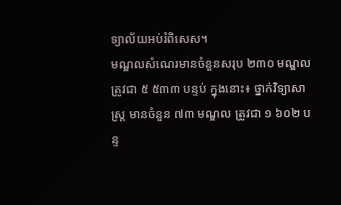ទ្យាល័យអប់រំពិសេស។
មណ្ឌលសំណេរមានចំនួនសរុប ២៣០ មណ្ឌល ត្រូវជា ៥ ៥៣៣ បន្ទប់ ក្នុងនោះ៖ ថ្នាក់វិទ្យាសាស្ត្រ មានចំនួន ៧៣ មណ្ឌល ត្រូវជា ១ ៦០២ បន្ទ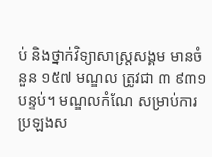ប់ និងថ្នាក់វិទ្យាសាស្ត្រសង្គម មានចំនួន ១៥៧ មណ្ឌល ត្រូវជា ៣ ៩៣១បន្ទប់។ មណ្ឌលកំណែ សម្រាប់ការប្រឡងស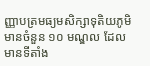ញ្ញាបត្រមធ្យមសិក្សាទុតិយភូមិ មានចំនួន ១០ មណ្ឌល ដែលមានទីតាំង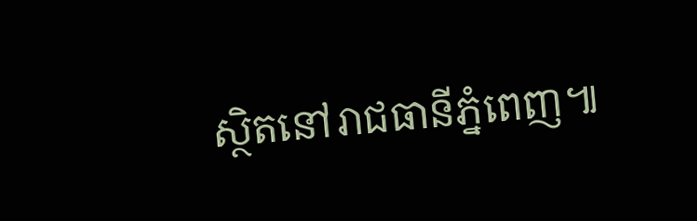ស្ថិតនៅរាជធានីភ្នំពេញ៕